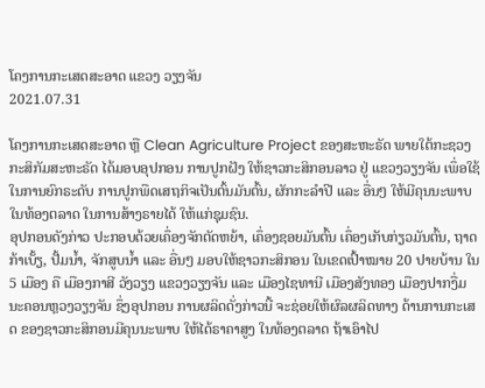ໂຄງການກະເສດສະອາດ ແຂວງ ວຽງຈັນ
2021.07.31

ໂຄງການກະເສດສະອາດ ຫຼື Clean Agriculture Project ຂອງສະຫະຣັດ ພາຍໃຕ້ກະຊວງກະສິກັມສະຫະຣັດ ໄດ້ມອບອຸປກອນ ການປູກຝັງ ໃຫ້ຊາວກະສິກອນລາວ ຢູ່ ແຂວງວຽງຈັນ ເພຶ່ອໃຊ້ໃນການຍົກຣະດັບ ການປູກພືດເສຖກິຈເປັນຕົ້ນມັນຕົ້ນ, ຜັກກະລຳປີ ແລະ ອື່ນໆ ໃຫ້ມີຄຸນນະພາບ ໃນທ້ອງຕລາດ ໃນການສ້າງຣາຍໄດ້ ໃຫ້ແກ່ຊຸມຊົນ.
ອຸປກອນດັງກ່າວ ປະກອບດ້ວຍເຄຶ່ອງຈັກຕັດຫຍ້າ, ເຄຶ່ອງຊອຍມັນຕົ້ນ ເຄຶ່ອງເກັບກ່ຽວມັນຕົ້ນ, ຖາດກ້າເບັ້ຽ, ປັ້ມນ້ຳ, ຈັກສູບນ້ຳ ແລະ ອື່ນໆ ມອບໃຫ້ຊາວກະສິກອນ ໃນເຂດເປົ້າໝາຍ 20 ປາຍບ້ານ ໃນ 5 ເມືອງ ຄື ເມືອງກາສີ ວັງວຽງ ແຂວງວຽງຈັນ ແລະ ເມືອງໄຊທານີ ເມືອງສັງທອງ ເມືອງປາກງື່ມ ນະຄອນຫຼວງວຽງຈັນ ຊຶ່ງອຸປກອນ ການຜລິດດັ່ງກ່າວນີ້ ຈະຊ່ອຍໃຫ້ຜົລຜລິດທາງ ດ້ານການກະເສດ ຂອງຊາວກະສິກອນມີຄຸນນະພາບ ໃຫ້ໄດ້ຣາຄາສູງ ໃນທ້ອງຕລາດ ຖ້າເອົາໄປ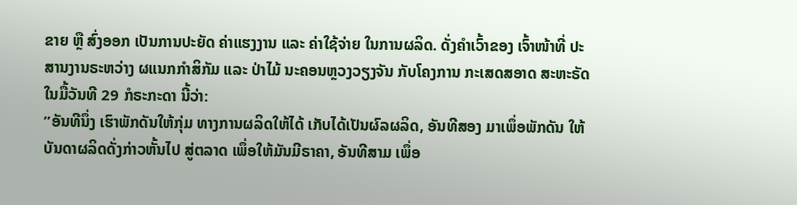ຂາຍ ຫຼື ສົ່ງອອກ ເປັນການປະຍັດ ຄ່າແຮງງານ ແລະ ຄ່າໃຊ້ຈ່າຍ ໃນການຜລິດ. ດັ່ງຄຳເວົ້າຂອງ ເຈົ້າໜ້າທີ່ ປະສານງານຣະຫວ່າງ ຜແນກກຳສິກັມ ແລະ ປ່າໄມ້ ນະຄອນຫຼວງວຽງຈັນ ກັບໂຄງການ ກະເສດສອາດ ສະຫະຣັດ ໃນມື້ວັນທີ 29 ກໍຣະກະດາ ນີ້ວ່າ:
”ອັນທີນຶ່ງ ເຮົາພັກດັນໃຫ້ກຸ່ມ ທາງການຜລິດໃຫ້ໄດ້ ເກັບໄດ້ເປັນຜົລຜລິດ, ອັນທີສອງ ມາເພຶ່ອພັກດັນ ໃຫ້ບັນດາຜລິດດັ່ງກ່າວຫັ້ນໄປ ສູ່ຕລາດ ເພຶ່ອໃຫ້ມັນມີຣາຄາ, ອັນທີສາມ ເພຶ່ອ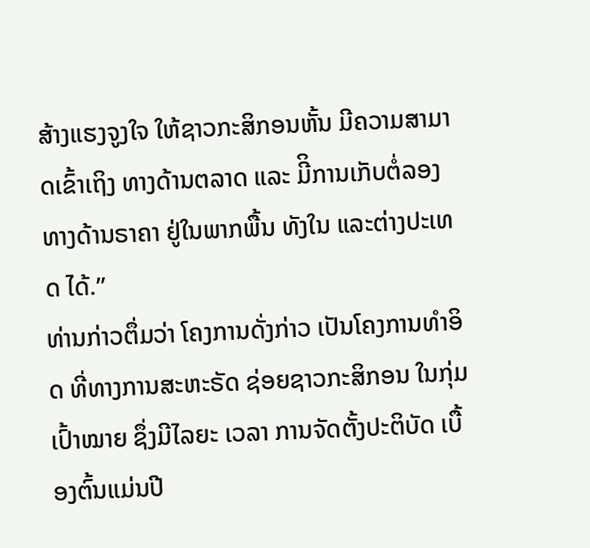ສ້າງແຮງຈູງໃຈ ໃຫ້ຊາວກະສິກອນຫັ້ນ ມີຄວາມສາມາດເຂົ້າເຖິງ ທາງດ້ານຕລາດ ແລະ ມີິການເກັບຕໍ່ລອງ ທາງດ້ານຣາຄາ ຢູ່ໃນພາກພື້ນ ທັງໃນ ແລະຕ່າງປະເທດ ໄດ້.”
ທ່ານກ່າວຕຶ່ມວ່າ ໂຄງການດັ່ງກ່າວ ເປັນໂຄງການທຳອິດ ທີ່ທາງການສະຫະຣັດ ຊ່ອຍຊາວກະສິກອນ ໃນກຸ່ມເປົ້າໝາຍ ຊຶ່ງມີໄລຍະ ເວລາ ການຈັດຕັ້ງປະຕິບັດ ເບື້ອງຕົ້ນແມ່ນປີ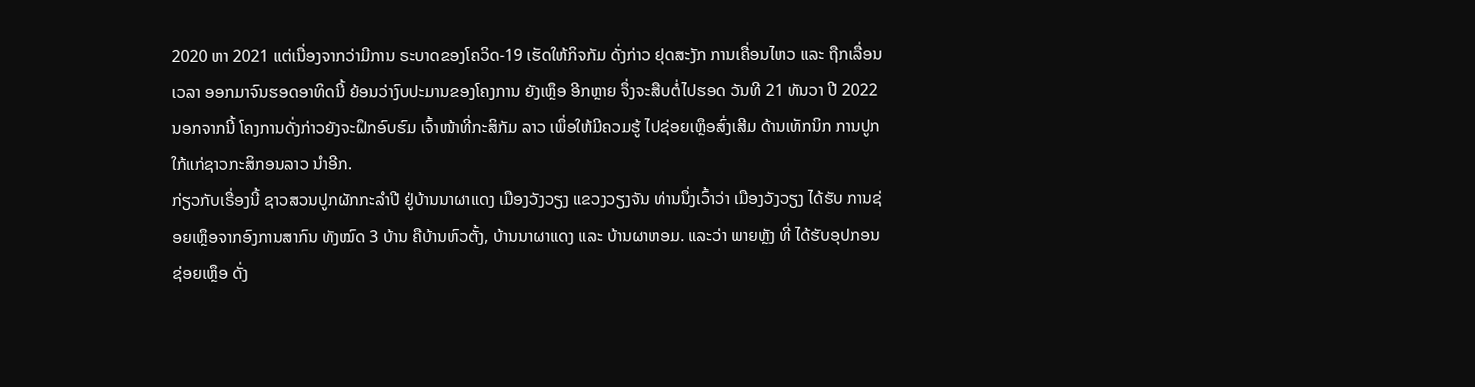2020 ຫາ 2021 ແຕ່ເນື່ອງຈາກວ່າມີການ ຣະບາດຂອງໂຄວິດ-19 ເຮັດໃຫ້ກິຈກັມ ດັ່ງກ່າວ ຢຸດສະງັກ ການເຄື່ອນໄຫວ ແລະ ຖືກເລື່ອນເວລາ ອອກມາຈົນຮອດອາທິດນີ້ ຍ້ອນວ່າງົບປະມານຂອງໂຄງການ ຍັງເຫຼຶອ ອີກຫຼາຍ ຈຶ່ງຈະສືບຕໍ່ໄປຮອດ ວັນທີ 21 ທັນວາ ປີ 2022 ນອກຈາກນີ້ ໂຄງການດັ່ງກ່າວຍັງຈະຝຶກອົບຮົມ ເຈົ້າໜ້າທີ່ກະສິກັມ ລາວ ເພຶ່ອໃຫ້ມີຄວມຮູ້ ໄປຊ່ອຍເຫຼຶອສົ່ງເສີມ ດ້ານເທັກນິກ ການປູກ ໃກ້ແກ່ຊາວກະສິກອນລາວ ນຳອີກ.
ກ່ຽວກັບເຣື່ອງນີ້ ຊາວສວນປູກຜັກກະລຳປີ ຢູ່ບ້ານນາຜາແດງ ເມືອງວັງວຽງ ແຂວງວຽງຈັນ ທ່ານນຶ່ງເວົ້າວ່າ ເມືອງວັງວຽງ ໄດ້ຮັບ ການຊ່ອຍເຫຼຶອຈາກອົງການສາກົນ ທັງໝົດ 3 ບ້ານ ຄືບ້ານຫົວຕັ້ງ, ບ້ານນາຜາແດງ ແລະ ບ້ານຜາຫອມ. ແລະວ່າ ພາຍຫຼັງ ທີ່ ໄດ້ຮັບອຸປກອນຊ່ອຍເຫຼຶອ ດັ່ງ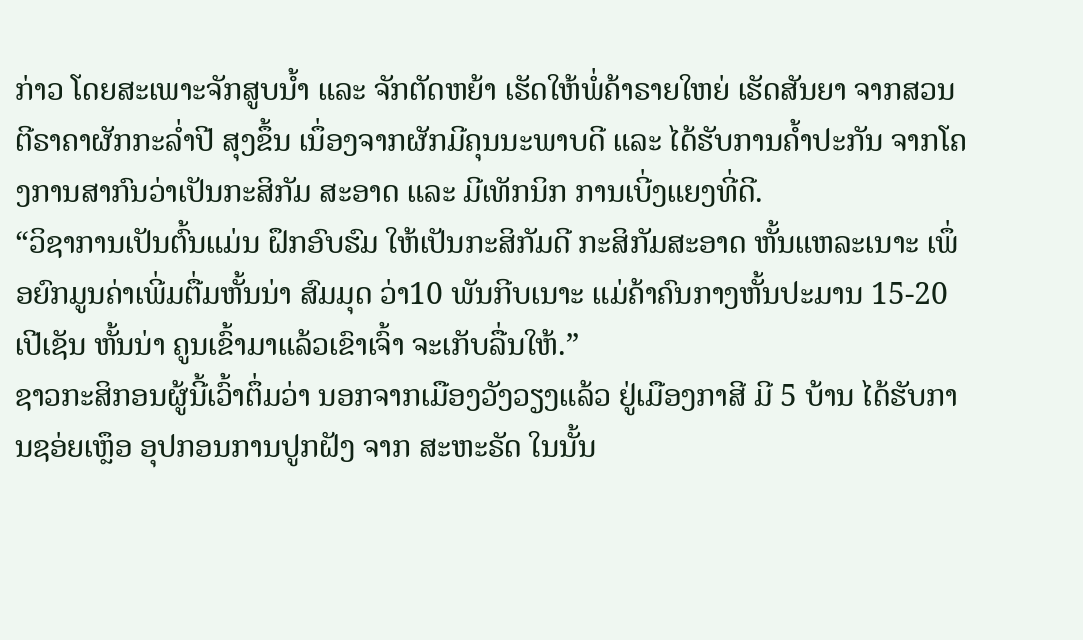ກ່າວ ໂດຍສະເພາະຈັກສູບນ້ຳ ແລະ ຈັກຕັດຫຍ້າ ເຮັດໃຫ້ພໍ່ຄ້າຣາຍໃຫຍ່ ເຮັດສັນຍາ ຈາກສວນ ຕີຣາຄາຜັກກະລ່ຳປີ ສຸງຂຶ້ນ ເນຶ່ອງຈາກຜັກມີຄຸນນະພາບດີ ແລະ ໄດ້ຮັບການຄ້ຳປະກັນ ຈາກໂຄງການສາກົນວ່າເປັນກະສິກັມ ສະອາດ ແລະ ມີເທັກນິກ ການເບີ່ງແຍງທີ່ດີ.
“ວິຊາການເປັນຕົ້ນແມ່ນ ຝຶກອົບຮົມ ໃຫ້ເປັນກະສິກັມດີ ກະສິກັມສະອາດ ຫັ້ນແຫລະເນາະ ເພຶ່ອຍົກມູນຄ່າເພີ່ມຕື່ມຫັ້ນນ່າ ສົມມຸດ ວ່າ10 ພັນກີບເນາະ ແມ່ຄ້າຄົນກາງຫັ້ນປະມານ 15-20 ເປີເຊັນ ຫັ້ນນ່າ ຄູນເຂົ້າມາແລ້ວເຂົາເຈົ້າ ຈະເກັບລື່ນໃຫ້.”
ຊາວກະສິກອນຜູ້ນີ້ເວົ້າຕຶ່ມວ່າ ນອກຈາກເມືອງວັງວຽງແລ້ວ ຢູ່ເມືອງກາສີ ມີ 5 ບ້ານ ໄດ້ຮັບການຊອ່ຍເຫຼຶອ ອຸປກອນການປູກຝັງ ຈາກ ສະຫະຣັດ ໃນນັ້ນ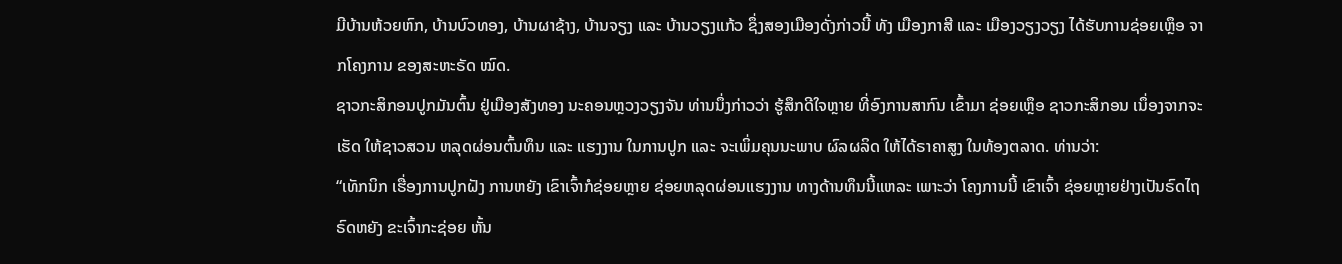ມີບ້ານຫ້ວຍຫົກ, ບ້ານບົວທອງ, ບ້ານຜາຊ້າງ, ບ້ານຈຽງ ແລະ ບ້ານວຽງແກ້ວ ຊຶ່ງສອງເມືອງດັ່ງກ່າວນີ້ ທັງ ເມືອງກາສີ ແລະ ເມືອງວຽງວຽງ ໄດ້ຮັບການຊ່ອຍເຫຼຶອ ຈາກໂຄງການ ຂອງສະຫະຣັດ ໝົດ.
ຊາວກະສິກອນປູກມັນຕົ້ນ ຢູ່ເມືອງສັງທອງ ນະຄອນຫຼວງວຽງຈັນ ທ່ານນຶ່ງກ່າວວ່າ ຮູ້ສຶກດີໃຈຫຼາຍ ທີ່ອົງການສາກົນ ເຂົ້າມາ ຊ່ອຍເຫຼຶອ ຊາວກະສິກອນ ເນຶ່ອງຈາກຈະເຮັດ ໃຫ້ຊາວສວນ ຫລຸດຜ່ອນຕົ້ນທຶນ ແລະ ແຮງງານ ໃນການປູກ ແລະ ຈະເພິ່ມຄຸນນະພາບ ຜົລຜລິດ ໃຫ້ໄດ້ຣາຄາສູງ ໃນທ້ອງຕລາດ. ທ່ານວ່າ:
“ເທັກນິກ ເຮື່ອງການປູກຝັງ ການຫຍັງ ເຂົາເຈົ້າກໍຊ່ອຍຫຼາຍ ຊ່ອຍຫລຸດຜ່ອນແຮງງານ ທາງດ້ານທຶນນີ້ແຫລະ ເພາະວ່າ ໂຄງການນີ້ ເຂົາເຈົ້າ ຊ່ອຍຫຼາຍຢ່າງເປັນຣົດໄຖ ຣົດຫຍັງ ຂະເຈົ້າກະຊ່ອຍ ຫັ້ນ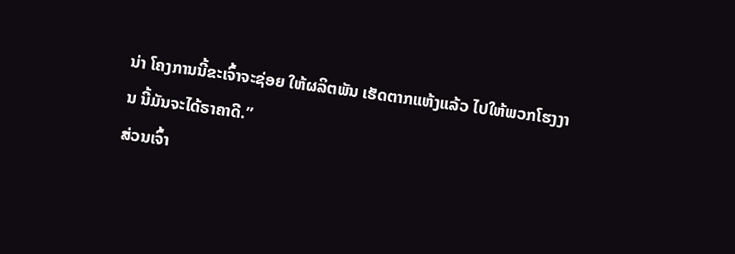ນ່າ ໂຄງການນີ້ຂະເຈົ້າຈະຊ່ອຍ ໃຫ້ຜລິຕພັນ ເຮັດຕາກແຫ້ງແລ້ວ ໄປໃຫ້ພວກໂຮງງານ ນີ້ມັນຈະໄດ້ຣາຄາດີ.”
ສ່ວນເຈົ້າ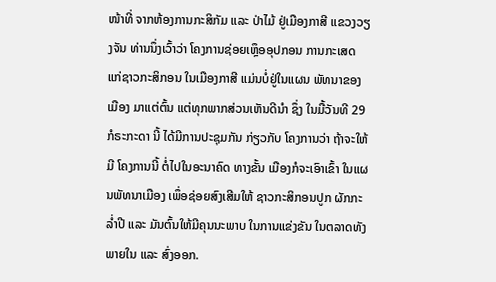ໜ້າທີ່ ຈາກຫ້ອງການກະສິກັມ ແລະ ປ່າໄມ້ ຢູ່ເມືອງກາສີ ແຂວງວຽງຈັນ ທ່ານນຶ່ງເວົ້າວ່າ ໂຄງການຊ່ອຍເຫຼຶອອຸປກອນ ການກະເສດ ແກ່ຊາວກະສິກອນ ໃນເມືອງກາສີ ແມ່ນບໍ່ຢູ່ໃນແຜນ ພັທນາຂອງເມືອງ ມາແຕ່ຕົ້ນ ແຕ່ທຸກພາກສ່ວນເຫັນດີນຳ ຊຶ່ງ ໃນມື້ວັນທີ 29 ກໍຣະກະດາ ນີ້ ໄດ້ມີການປະຊຸມກັນ ກ່ຽວກັບ ໂຄງການວ່າ ຖ້າຈະໃຫ້ມີ ໂຄງການນີ້ ຕໍ່ໄປໃນອະນາຄົດ ທາງຂັ້ນ ເມືອງກໍຈະເອົາເຂົ້າ ໃນແຜນພັທນາເມືອງ ເພຶ່ອຊ່ອຍສົງເສີມໃຫ້ ຊາວກະສິກອນປູກ ຜັກກະລ່ຳປີ ແລະ ມັນຕົ້ນໃຫ້ມີຄຸນນະພາບ ໃນການແຂ່ງຂັນ ໃນຕລາດທັງພາຍໃນ ແລະ ສົ່ງອອກ.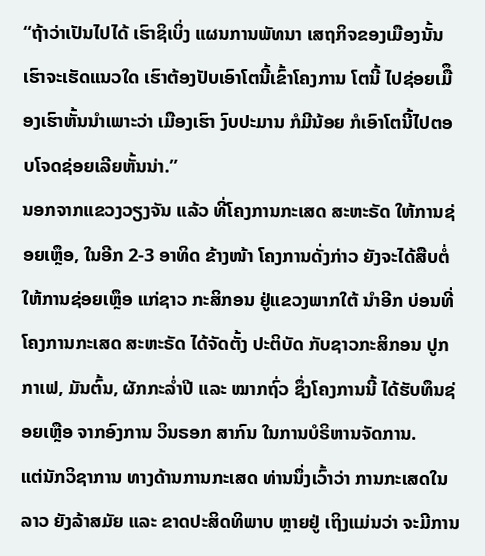“ຖ້າວ່າເປັນໄປໄດ້ ເຮົາຊິເບິ່ງ ແຜນການພັທນາ ເສຖກິຈຂອງເມືອງນັ້ນ ເຮົາຈະເຮັດແນວໃດ ເຮົາຕ້ອງປັບເອົາໂຕນີ້ເຂົ້າໂຄງການ ໂຕນີ້ ໄປຊ່ອຍເມືຶອງເຮົາຫັ້ນນຳເພາະວ່າ ເມືອງເຮົາ ງົບປະມານ ກໍມີນ້ອຍ ກໍເອົາໂຕນີ້ໄປຕອບໂຈດຊ່ອຍເລີຍຫັ້ນນ່າ.”
ນອກຈາກແຂວງວຽງຈັນ ແລ້ວ ທີ່ໂຄງການກະເສດ ສະຫະຣັດ ໃຫ້ການຊ່ອຍເຫຼຶອ, ໃນອີກ 2-3 ອາທິດ ຂ້າງໜ້າ ໂຄງການດັ່ງກ່າວ ຍັງຈະໄດ້ສືບຕໍ່ ໃຫ້ການຊ່ອຍເຫຼຶອ ແກ່ຊາວ ກະສິກອນ ຢູ່ແຂວງພາກໃຕ້ ນຳອີກ ບ່ອນທີ່ ໂຄງການກະເສດ ສະຫະຣັດ ໄດ້ຈັດຕັ້ງ ປະຕິບັດ ກັບຊາວກະສິກອນ ປູກກາເຟ, ມັນຕົ້ນ, ຜັກກະລ່ຳປີ ແລະ ໝາກຖົ່ວ ຊຶ່ງໂຄງການນີ້ ໄດ້ຮັບທຶນຊ່ອຍເຫຼືອ ຈາກອົງການ ວິນຣອກ ສາກົນ ໃນການບໍຣິຫານຈັດການ.
ແຕ່ນັກວິຊາການ ທາງດ້ານການກະເສດ ທ່ານນຶ່ງເວົ້າວ່າ ການກະເສດໃນລາວ ຍັງລ້າສມັຍ ແລະ ຂາດປະສິດທິພາບ ຫຼາຍຢູ່ ເຖິງແມ່ນວ່າ ຈະມີການ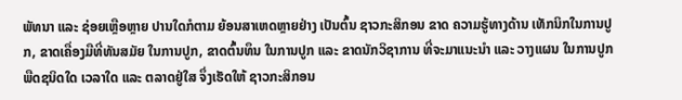ພັທນາ ແລະ ຊ່ອຍເຫຼືອຫຼາຍ ປານໃດກໍຕາມ ຍ້ອນສາເຫດຫຼາຍຢ່າງ ເປັນຕົ້ນ ຊາວກະສິກອນ ຂາດ ຄວາມຮູ້ທາງດ້ານ ເທັກນິກໃນການປູກ, ຂາດເຄື່ອງມືທີ່ທັນສມັຍ ໃນການປູກ, ຂາດຕົ້ນທຶນ ໃນການປູກ ແລະ ຂາດນັກວິຊາການ ທີ່ຈະມາແນະນຳ ແລະ ວາງແຜນ ໃນການປູກພືດຊນິດໃດ ເວລາໃດ ແລະ ຕລາດຢູ່ໃສ ຈຶ່ງເຮັດໃຫ້ ຊາວກະສິກອນ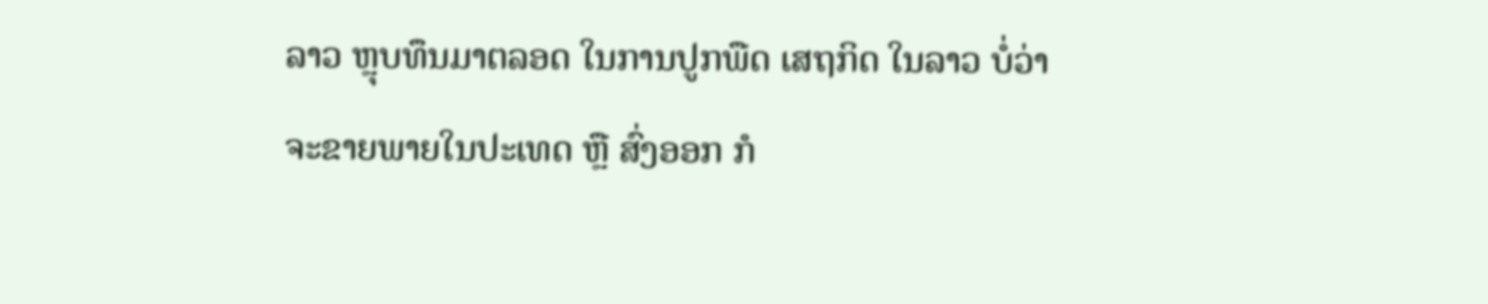ລາວ ຫຼຸບທຶນມາຕລອດ ໃນການປູກພືດ ເສຖກິດ ໃນລາວ ບໍ່ວ່າຈະຂາຍພາຍໃນປະເທດ ຫຼື ສົ່ງອອກ ກໍ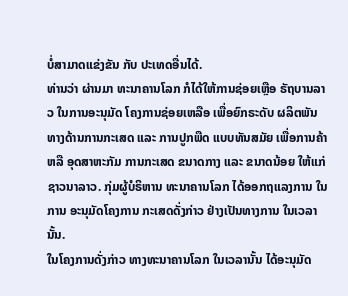ບໍ່ສາມາດແຂ່ງຂັນ ກັບ ປະເທດອື່ນໄດ້.
ທ່ານວ່າ ຜ່ານມາ ທະນາຄານໂລກ ກໍໄດ້ໃຫ້ການຊ່ອຍເຫຼືອ ຣັຖບານລາວ ໃນການອະນຸມັດ ໂຄງການຊ່ອຍເຫລືອ ເພື່ອຍົກຣະດັບ ຜລິຕພັນ ທາງດ້ານການກະເສດ ແລະ ການປູກພືດ ແບບທັນສມັຍ ເພື່ອການຄ້າ ຫລື ອຸດສາຫະກັມ ການກະເສດ ຂນາດກາງ ແລະ ຂນາດນ້ອຍ ໃຫ້ແກ່ຊາວນາລາວ. ກຸ່ມຜູ້ບໍຣິຫານ ທະນາຄານໂລກ ໄດ້ອອກຖແລງການ ໃນການ ອະນຸມັດໂຄງການ ກະເສດດັ່ງກ່າວ ຢ່າງເປັນທາງການ ໃນເວລານັ້ນ.
ໃນໂຄງການດັ່ງກ່າວ ທາງທະນາຄານໂລກ ໃນເວລານັ້ນ ໄດ້ອະນຸມັດ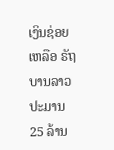ເງິນຊ່ອຍເຫລືອ ຣັຖບານລາວ ປະມານ 25 ລ້ານ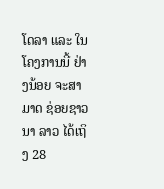ໂດລາ ແລະ ໃນໂຄງການນີ້ ຢ່າງນ້ອຍ ຈະສາມາດ ຊ່ອຍຊາວນາ ລາວ ໄດ້ເຖິງ 28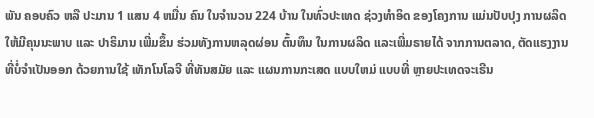ພັນ ຄອບຄົວ ຫລື ປະມານ 1 ແສນ 4 ຫມື່ນ ຄົນ ໃນຈຳນວນ 224 ບ້ານ ໃນທົ່ວປະເທດ ຊ່ວງທຳອິດ ຂອງໂຄງການ ແມ່ນປັບປຸງ ການຜລິດ ໃຫ້ມີຄຸນນະພາບ ແລະ ປາຣິມານ ເພີ່ມຂຶ້ນ ຮ່ວມທັງການຫລຸດຜ່ອນ ຕົ້ນທຶນ ໃນການຜລິດ ແລະເພີ່ມຣາຍໄດ້ ຈາກການຕລາດ, ຕັດແຮງງານ ທີ່ບໍ່ຈຳເປັນອອກ ດ້ວຍການໃຊ້ ເທັກໂນໂລຈີ ທີ່ທັນສມັຍ ແລະ ແຜນການກະເສດ ແບບໃຫມ່ ແບບທີ່ ຫຼາຍປະເທດຈະເຣີນ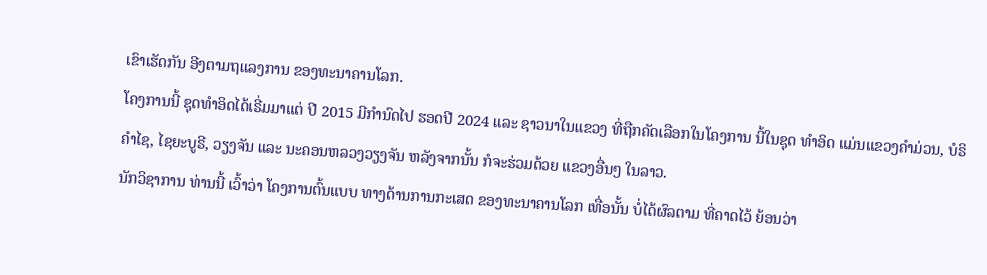ເຂົາເຮັດກັນ ອີງຕາມຖແລງການ ຂອງທະນາຄານໂລກ.
ໂຄງການນີ້ ຊຸດທຳອິດໄດ້ເຣີ່ມມາແຕ່ ປີ 2015 ມີກຳນົດໄປ ຮອດປີ 2024 ແລະ ຊາວນາໃນແຂວງ ທີ່ຖືກຄັດເລືອກໃນໂຄງການ ນີ້ໃນຊຸດ ທຳອິດ ແມ່ນແຂວງຄຳມ່ວນ, ບໍຣິຄຳໄຊ, ໄຊຍະບູຣີ, ວຽງຈັນ ແລະ ນະຄອນຫລວງວຽງຈັນ ຫລັງຈາກນັ້ນ ກໍຈະຮ່ວມດ້ວຍ ແຂວງອື່ນໆ ໃນລາວ.
ນັກວິຊາການ ທ່ານນີ້ ເວົ້າວ່າ ໂຄງການຕົ້ນແບບ ທາງດ້ານການກະເສດ ຂອງທະນາຄານໂລກ ເທື່ອນັ້ນ ບໍ່ໄດ້ຜົລຕາມ ທີ່ຄາດໄວ້ ຍ້ອນວ່າ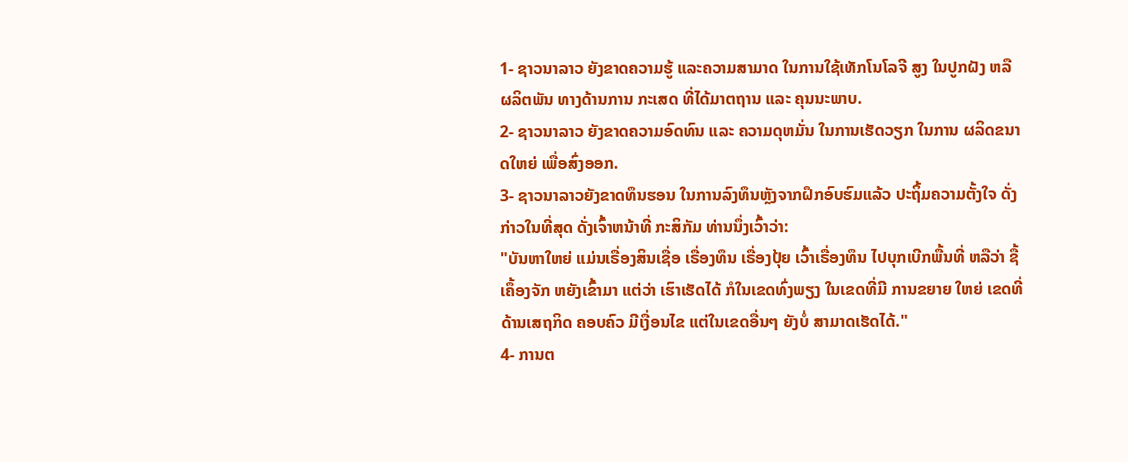1- ຊາວນາລາວ ຍັງຂາດຄວາມຮູ້ ແລະຄວາມສາມາດ ໃນການໃຊ້ເທັກໂນໂລຈີ ສູງ ໃນປູກຝັງ ຫລື ຜລິຕພັນ ທາງດ້ານການ ກະເສດ ທີ່ໄດ້ມາຕຖານ ແລະ ຄຸນນະພາບ.
2- ຊາວນາລາວ ຍັງຂາດຄວາມອົດທົນ ແລະ ຄວາມດຸຫມັ່ນ ໃນການເຮັດວຽກ ໃນການ ຜລິດຂນາດໃຫຍ່ ເພື່ອສົ່ງອອກ.
3- ຊາວນາລາວຍັງຂາດທຶນຮອນ ໃນການລົງທຶນຫຼັງຈາກຝຶກອົບຮົມແລ້ວ ປະຖິ້ມຄວາມຕັ້ງໃຈ ດັ່ງກ່າວໃນທີ່ສຸດ ດັ່ງເຈົ້າຫນ້າທີ່ ກະສິກັມ ທ່ານນຶ່ງເວົ້າວ່າ:
"ບັນຫາໃຫຍ່ ແມ່ນເຣື່ອງສິນເຊື່ອ ເຣື່ອງທຶນ ເຣື່ອງປຸ້ຍ ເວົ້າເຣື່ອງທຶນ ໄປບຸກເບີກພື້ນທີ່ ຫລືວ່າ ຊື້ເຄຶ້ອງຈັກ ຫຍັງເຂົ້າມາ ແຕ່ວ່າ ເຮົາເຮັດໄດ້ ກໍໃນເຂດທົ່ງພຽງ ໃນເຂດທີ່ມີ ການຂຍາຍ ໃຫຍ່ ເຂດທີ່ດ້ານເສຖກິດ ຄອບຄົວ ມີເງື່ອນໄຂ ແຕ່ໃນເຂດອື່ນໆ ຍັງບໍ່ ສາມາດເຮັດໄດ້."
4- ການຕ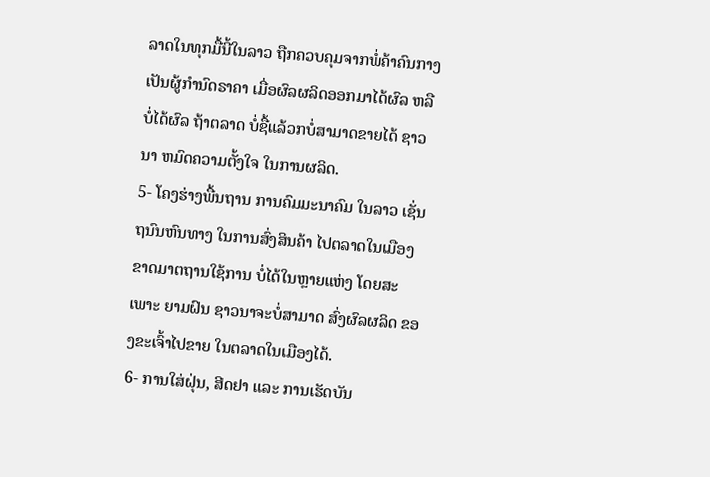ລາດໃນທຸກມື້ນີ້ໃນລາວ ຖືກຄວບຄຸມຈາກພໍ່ຄ້າຄົນກາງ ເປັນຜູ້ກໍານົດຣາຄາ ເມື່ອຜົລຜລິດອອກມາໄດ້ຜົລ ຫລື ບໍ່ໄດ້ຜົລ ຖ້າຕລາດ ບໍ່ຊື້ແລ້ວກບໍ່ສາມາດຂາຍໄດ້ ຊາວນາ ຫມົດຄວາມຕັ້ງໃຈ ໃນການຜລິດ.
5- ໂຄງຮ່າງພື້ນຖານ ການຄົມມະນາຄົມ ໃນລາວ ເຊັ່ນຖນົນຫົນທາງ ໃນການສົ່ງສິນຄ້າ ໄປຕລາດໃນເມືອງ ຂາດມາຕຖານໃຊ້ການ ບໍ່ໄດ້ໃນຫຼາຍແຫ່ງ ໂດຍສະເພາະ ຍາມຝົນ ຊາວນາຈະບໍ່ສາມາດ ສົ່ງຜົລຜລິດ ຂອງຂະເຈົ້າໄປຂາຍ ໃນຕລາດໃນເມືອງໄດ້.
6- ການໃສ່ຝຸ່ນ, ສີດຢາ ແລະ ການເຮັດບັນ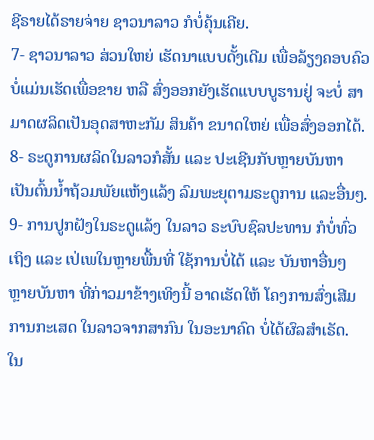ຊີຣາຍໄດ້ຣາຍຈ່າຍ ຊາວນາລາວ ກໍບໍ່ຄຸ້ນເຄີຍ.
7- ຊາວນາລາວ ສ່ວນໃຫຍ່ ເຮັດນາແບບດັ້ງເດີມ ເພື່ອລ້ຽງຄອບຄົວ ບໍ່ແມ່ນເຮັດເພື່ອຂາຍ ຫລື ສົ່ງອອກຍັງເຮັດແບບບູຮານຢູ່ ຈະບໍ່ ສາມາດຜລິດເປັນອຸດສາຫະກັມ ສິນຄ້າ ຂນາດໃຫຍ່ ເພື່ອສົ່ງອອກໄດ້.
8- ຣະດູການຜລິດໃນລາວກໍສັ້ນ ແລະ ປະເຊີນກັບຫຼາຍບັນຫາ ເປັນຕົ້ນນ້ຳຖ້ວມພັຍແຫ້ງແລ້ງ ລົມພະຍຸຕາມຣະດູການ ແລະອື່ນໆ.
9- ການປູກຝັງໃນຣະດູແລ້ງ ໃນລາວ ຣະບົບຊົລປະທານ ກໍບໍ່ທົ່ວເຖິງ ແລະ ເປ່ເພໃນຫຼາຍພື້ນທີ່ ໃຊ້ການບໍ່ໄດ້ ແລະ ບັນຫາອື່ນໆ ຫຼາຍບັນຫາ ທີ່ກ່າວມາຂ້າງເທິງນີ້ ອາດເຮັດໃຫ້ ໂຄງການສົ່ງເສີມ ການກະເສດ ໃນລາວຈາກສາກົນ ໃນອະນາຄົດ ບໍ່ໄດ້ຜົລສຳເຣັດ.
ໃນ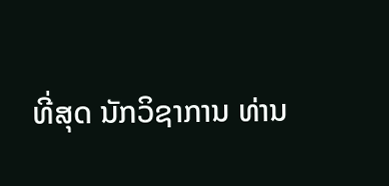ທີ່ສຸດ ນັກວິຊາການ ທ່ານ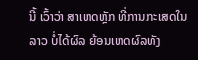ນີ້ ເວົ້າວ່າ ສາເຫດຫຼັກ ທີ່ການກະເສດໃນລາວ ບໍ່ໄດ້ຜົລ ຍ້ອນເຫດຜົລທັງ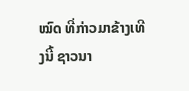ໝົດ ທີ່ກ່າວມາຂ້າງເທີງນີ້ ຊາວນາ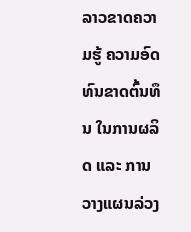ລາວຂາດຄວາມຮູ້ ຄວາມອົດທົນຂາດຕົ້ນທຶນ ໃນການຜລິດ ແລະ ການວາງແຜນລ່ວງ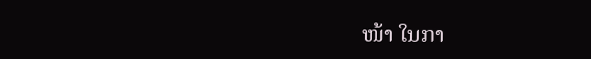ໜ້າ ໃນກາ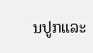ນປູກແລະ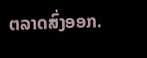ຕລາດສົ່ງອອກ.